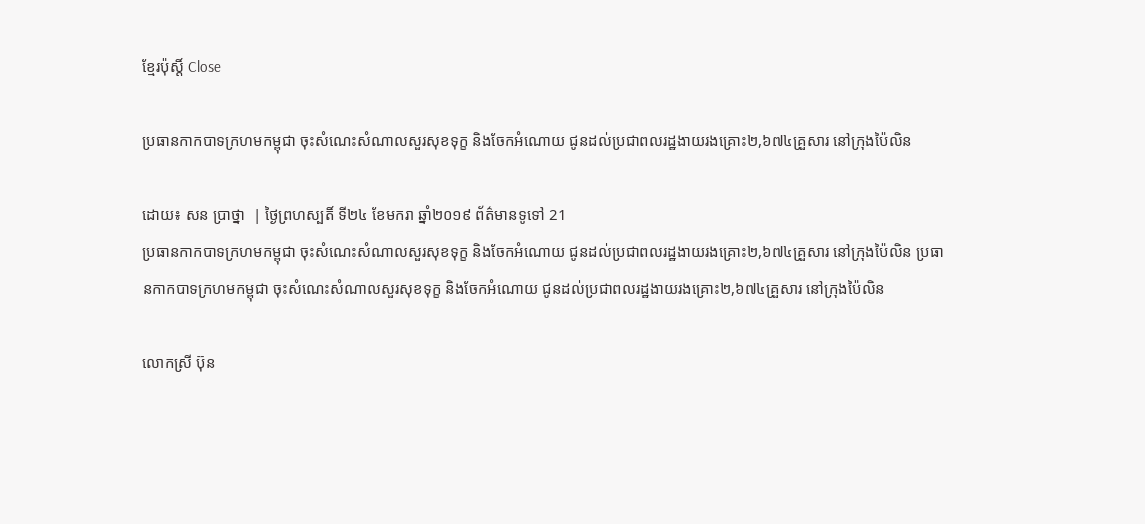ខ្មែរប៉ុស្ដិ៍ Close

ប្រធានកាកបាទក្រហមកម្ពុជា ចុះសំណេះសំណាលសួរសុខទុក្ខ និងចែកអំណោយ ជូនដល់ប្រជាពលរដ្ឋងាយរងគ្រោះ២,៦៧៤គ្រួសារ នៅក្រុងប៉ៃលិន

ដោយ៖ សន ប្រាថ្នា  | ថ្ងៃព្រហស្បតិ៍ ទី២៤ ខែមករា ឆ្នាំ២០១៩ ព័ត៌មានទូទៅ 21
ប្រធានកាកបាទក្រហមកម្ពុជា ចុះសំណេះសំណាលសួរសុខទុក្ខ និងចែកអំណោយ ជូនដល់ប្រជាពលរដ្ឋងាយរងគ្រោះ២,៦៧៤គ្រួសារ នៅក្រុងប៉ៃលិន ប្រធានកាកបាទក្រហមកម្ពុជា ចុះសំណេះសំណាលសួរសុខទុក្ខ និងចែកអំណោយ ជូនដល់ប្រជាពលរដ្ឋងាយរងគ្រោះ២,៦៧៤គ្រួសារ នៅក្រុងប៉ៃលិន

លោកស្រី ប៊ុន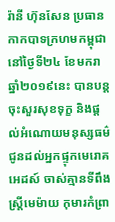រ៉ានី ហ៊ុនសែន ប្រធានកាកបាទក្រហមកម្ពុជា នៅថ្ងៃទី២៤ ខែមករា ឆ្នាំ២០១៩នេះ បានបន្ដចុះសួរសុខទុក្ខ និងផ្ដល់អំណោយមនុស្សធម៌ ជូនដល់អ្នកផ្ទុកមេរោគអេដស៍ ចាស់គ្មានទីពឹង ស្ដ្រីមេម៉ាយ កុមារកំព្រា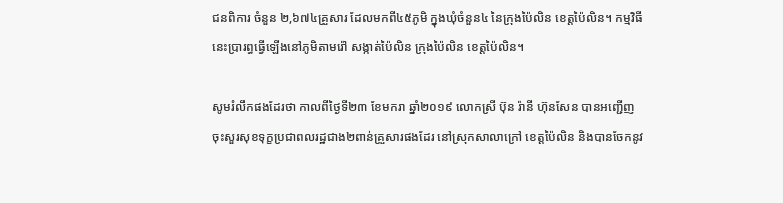ជនពិការ ចំនួន ២,៦៧៤គ្រួសារ ដែលមកពី៤៥ភូមិ ក្នុងឃុំចំនួន៤ នៃក្រុងប៉ៃលិន ខេត្ដប៉ៃលិន។ កម្មវិធីនេះប្រារព្ធធ្វើឡើងនៅភូមិតាមរ៉ៅ សង្កាត់ប៉ៃលិន ក្រុងប៉ៃលិន ខេត្ដប៉ៃលិន។

សូមរំលឹកផងដែរថា កាលពីថ្ងៃទី២៣ ខែមករា ឆ្នាំ២០១៩ លោកស្រី ប៊ុន រ៉ានី ហ៊ុនសែន បានអញ្ជើញចុះសួរសុខទុក្ខប្រជាពលរដ្ឋជាង២ពាន់គ្រួសារផងដែរ នៅស្រុកសាលាក្រៅ ខេត្ដប៉ៃលិន និងបានចែកនូវ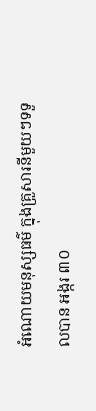អំណោយមនុស្សធម៌ ក្នុងគ្រួសារនីមួយៗទទួលបាន អង្ករ ៣០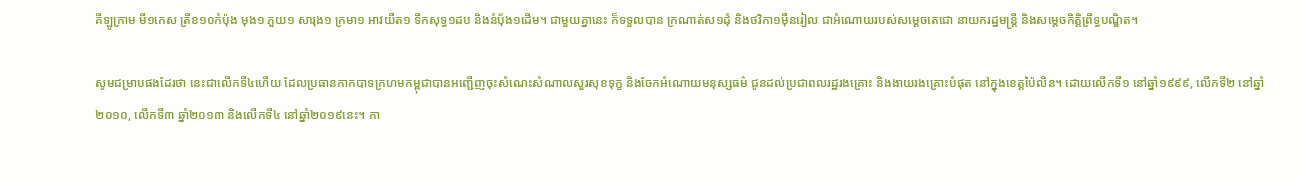គីឡូក្រាម មី១កេស ត្រីខ១០កំប៉ុង មុង១ ភួយ១ សារុង១ ក្រមា១ អាវយឺត១ ទឹកសុទ្ធ១ដប និងនំបុ័ង១ដើម។ ជាមួយគ្នានេះ ក៏ទទួលបាន ក្រណាត់ស១ដុំ និងថវិកា១ម៉ឺនរៀល ជាអំណោយរបស់សម្តេចតេជោ នាយករដ្ឋមន្ត្រី និងសម្តេចកិត្តិព្រឹទ្ធបណ្ឌិត។

សូមជម្រាបផងដែរថា នេះជាលើកទី៤ហើយ ដែលប្រធានកាកបាទក្រហមកម្ពុជាបានអញ្ជើញចុះសំណេះសំណាលសួរសុខទុក្ខ និងចែកអំណោយមនុស្សធម៌ ជូនដល់ប្រជាពលរដ្ឋរងគ្រោះ និងងាយរងគ្រោះបំផុត នៅក្នុងខេត្ដប៉ៃលិន។ ដោយលើកទី១ នៅឆ្នាំ១៩៩៩, លើកទី២ នៅឆ្នាំ២០១០, លើកទី៣ ឆ្នាំ២០១៣ និងលើកទី៤ នៅឆ្នាំ២០១៩នេះ។ កា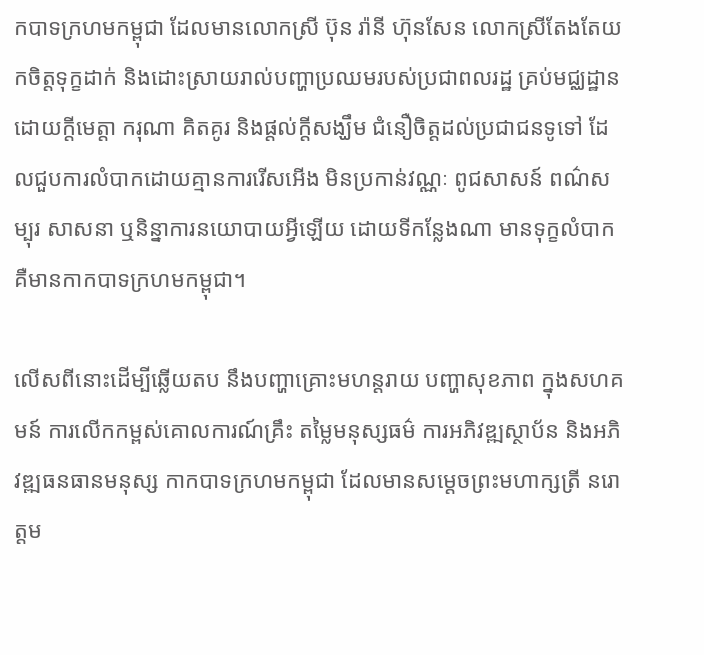កបាទក្រហមកម្ពុជា ដែលមានលោកស្រី ប៊ុន រ៉ានី ហ៊ុនសែន លោកស្រីតែងតែយកចិត្ដទុក្ខដាក់ និងដោះស្រាយរាល់បញ្ហាប្រឈមរបស់ប្រជាពលរដ្ឋ គ្រប់មជ្ឈដ្ឋាន ដោយក្តីមេត្តា ករុណា គិតគូរ និងផ្តល់ក្តីសង្ឃឹម ជំនឿចិត្តដល់ប្រជាជនទូទៅ ដែលជួបការលំបាកដោយគ្មានការរើសអើង មិនប្រកាន់វណ្ណៈ ពូជសាសន៍ ពណ៌សម្បុរ សាសនា ឬនិន្នាការនយោបាយអ្វីឡើយ ដោយទីកន្លែងណា មានទុក្ខលំបាក គឺមានកាកបាទក្រហមកម្ពុជា។

លើសពីនោះដើម្បីឆ្លើយតប នឹងបញ្ហាគ្រោះមហន្ដរាយ បញ្ហាសុខភាព ក្នុងសហគមន៍ ការលើកកម្ពស់គោលការណ៍គ្រឹះ តម្លៃមនុស្សធម៌ ការអភិវឌ្ឍស្ថាប័ន និងអភិវឌ្ឍធនធានមនុស្ស កាកបាទក្រហមកម្ពុជា ដែលមានសម្តេចព្រះមហាក្សត្រី នរោត្តម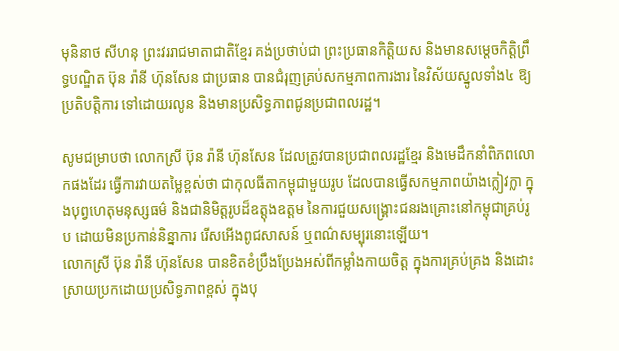មុនិនាថ សីហនុ ព្រះវររាជមាតាជាតិខ្មែរ គង់ប្រថាប់ជា ព្រះប្រធានកិត្តិយស និងមានសម្តេចកិត្តិព្រឹទ្ធបណ្ឌិត ប៊ុន រ៉ានី ហ៊ុនសែន ជាប្រធាន បានជំរុញគ្រប់សកម្មភាពការងារ នៃវិស័យស្នូលទាំង៤ ឱ្យប្រតិបត្តិការ ទៅដោយរលូន និងមានប្រសិទ្ធភាពជូនប្រជាពលរដ្ឋ។

សូមជម្រាបថា លោកស្រី ប៊ុន រ៉ានី ហ៊ុនសែន ដែលត្រូវបានប្រជាពលរដ្ឋខ្មែរ និងមេដឹកនាំពិភពលោកផងដែរ ធ្វើការវាយតម្លៃខ្ពស់ថា ជាកុលធីតាកម្ពុជាមួយរូប ដែលបានធ្វើសកម្មភាពយ៉ាងក្លៀវក្លា ក្នុងបុព្វហេតុមនុស្សធម៌ និងជានិមិត្តរូបដ៏ឧត្តុងឧត្តម នៃការជួយសង្រ្គោះជនរងគ្រោះនៅកម្ពុជាគ្រប់រូប ដោយមិនប្រកាន់និន្នាការ រើសអើងពូជសាសន៍ ឬពណ៌សម្បុរនោះឡើយ។
លោកស្រី ប៊ុន រ៉ានី ហ៊ុនសែន បានខិតខំប្រឹងប្រែងអស់ពីកម្លាំងកាយចិត្ត ក្នុងការគ្រប់គ្រង និងដោះស្រាយប្រកដោយប្រសិទ្ធភាពខ្ពស់ ក្នុងបុ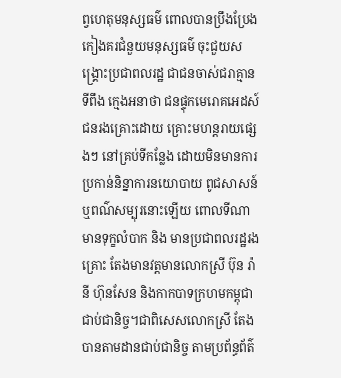ព្វហេតុមនុស្សធម៌ ពោលបានប្រឹងប្រែងកៀងគរជំនួយមនុស្សធម៌ ចុះជួយសង្រ្គោះប្រជាពលរដ្ឋ ជាជនចាស់ជរាគ្មានទីពឹង ក្មេងអនាថា ជនផ្ទុកមេរោគអេដស៍ ជនរងគ្រោះដោយ គ្រោះមហន្តរាយផ្សេងៗ នៅគ្រប់ទីកន្លែង ដោយមិនមានការប្រកាន់និន្នាការនយោបាយ ពូជសាសន៍ ឬពណ៌សម្បុរនោះឡើយ ពោលទីណាមានទុក្ខលំបាក និង មានប្រជាពលរដ្ឋរងគ្រោះ តែងមានវត្តមានលោកស្រី ប៊ុន រ៉ានី ហ៊ុនសែន និងកាកបាទក្រហមកម្ពុជាជាប់ជានិច្ច។ជាពិសេសលោកស្រី តែងបានតាមដានជាប់ជានិច្ច តាមប្រព័ន្ធព័ត៌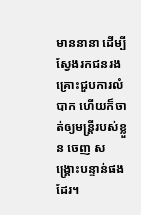មាននានា ដើម្បីស្វែងរកជនរងគ្រោះជួបការលំបាក ហើយក៏ចាត់ឲ្យមន្រ្តីរបស់ខ្លួន ចេញ សង្រ្គោះបន្ទាន់ផងដែរ។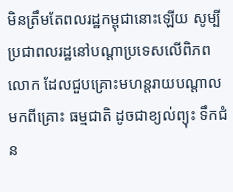មិនត្រឹមតែពលរដ្ឋកម្ពុជានោះឡើយ សូម្បីប្រជាពលរដ្ឋនៅបណ្តាប្រទេសលើពិភពលោក ដែលជួបគ្រោះមហន្តរាយបណ្តាលមកពីគ្រោះ ធម្មជាតិ ដូចជាខ្យល់ព្យុះ ទឹកជំន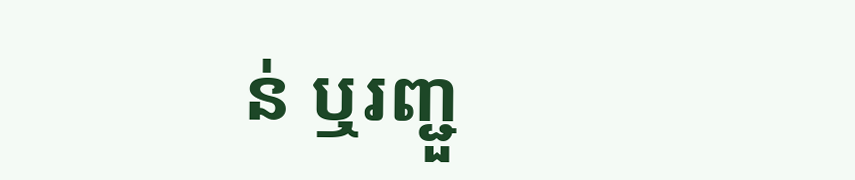ន់ ឬរញ្ជួ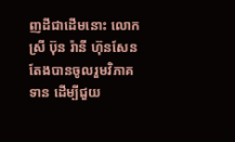ញដីជាដើមនោះ លោកស្រី ប៊ុន រ៉ានី ហ៊ុនសែន តែងបានចូលរួមវិភាគទាន ដើម្បីជួយ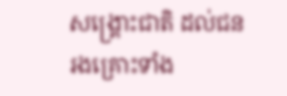សង្រ្គោះជាតិ ដល់ជនរងគ្រោះទាំង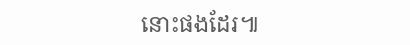នោះផងដែរ៕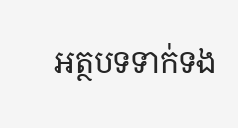អត្ថបទទាក់ទង